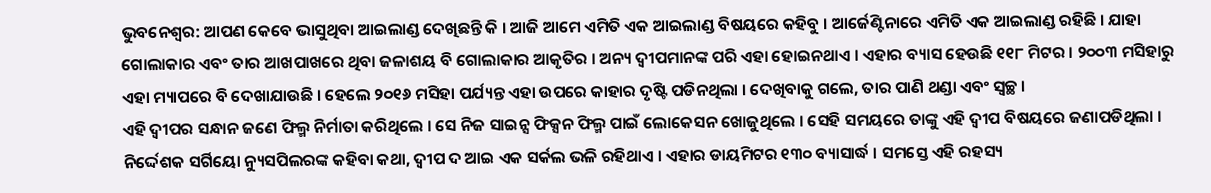ଭୁବନେଶ୍ୱର: ଆପଣ କେବେ ଭାସୁଥିବା ଆଇଲାଣ୍ଡ ଦେଖିଛନ୍ତି କି । ଆଜି ଆମେ ଏମିତି ଏକ ଆଇଲାଣ୍ଡ ବିଷୟରେ କହିବୁ । ଆର୍ଜେଣ୍ଟିନାରେ ଏମିତି ଏକ ଆଇଲାଣ୍ଡ ରହିଛି । ଯାହା ଗୋଲାକାର ଏବଂ ତାର ଆଖପାଖରେ ଥିବା ଜଳାଶୟ ବି ଗୋଲାକାର ଆକୃତିର । ଅନ୍ୟ ଦ୍ୱୀପମାନଙ୍କ ପରି ଏହା ହୋଇନଥାଏ । ଏହାର ବ୍ୟାସ ହେଉଛି ୧୧୮ ମିଟର । ୨୦୦୩ ମସିହାରୁ ଏହା ମ୍ୟାପରେ ବି ଦେଖାଯାଉଛି । ହେଲେ ୨୦୧୬ ମସିହା ପର୍ଯ୍ୟନ୍ତ ଏହା ଉପରେ କାହାର ଦୃଷ୍ଟି ପଡିନଥିଲା । ଦେଖିବାକୁ ଗଲେ, ତାର ପାଣି ଥଣ୍ଡା ଏବଂ ସ୍ୱଚ୍ଛ ।
ଏହି ଦ୍ୱୀପର ସନ୍ଧାନ ଜଣେ ଫିଲ୍ମ ନିର୍ମାତା କରିଥିଲେ । ସେ ନିଜ ସାଇନ୍ସ ଫିକ୍ସନ ଫିଲ୍ମ ପାଇଁ ଲୋକେସନ ଖୋଜୁଥିଲେ । ସେହି ସମୟରେ ତାଙ୍କୁ ଏହି ଦ୍ୱୀପ ବିଷୟରେ ଜଣାପଡିଥିଲା । ନିର୍ଦ୍ଦେଶକ ସର୍ଗିୟୋ ନ୍ୟୁସପିଲରଙ୍କ କହିବା କଥା, ଦ୍ୱୀପ ଦ ଆଇ ଏକ ସର୍କଲ ଭଳି ରହିଥାଏ । ଏହାର ଡାୟମିଟର ୧୩୦ ବ୍ୟାସାର୍ଦ୍ଧ । ସମସ୍ତେ ଏହି ରହସ୍ୟ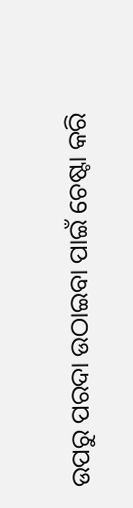ଉପରୁ ପରଦା ଉଠାଇବା ପାଇଁ ଚେଷ୍ଟା କରି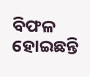ବିଫଳ ହୋଇଛନ୍ତି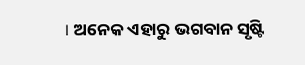। ଅନେକ ଏହାରୁ ଭଗବାନ ସୃଷ୍ଟି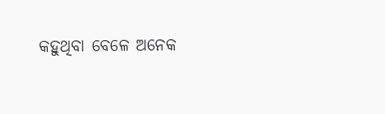କହୁଥିବା ବେଳେ ଅନେକ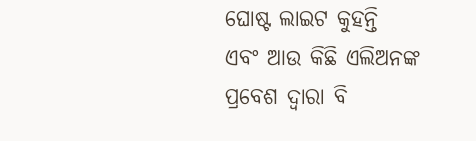ଘୋଷ୍ଟ ଲାଇଟ କୁହନ୍ତି ଏବଂ ଆଉ କିଛି ଏଲିଅନଙ୍କ ପ୍ରବେଶ ଦ୍ୱାରା ବି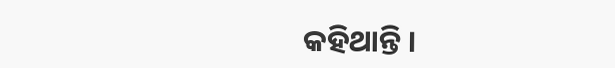କହିଥାନ୍ତି ।